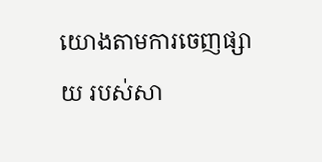យោងតាមការចេញផ្សាយ របស់សា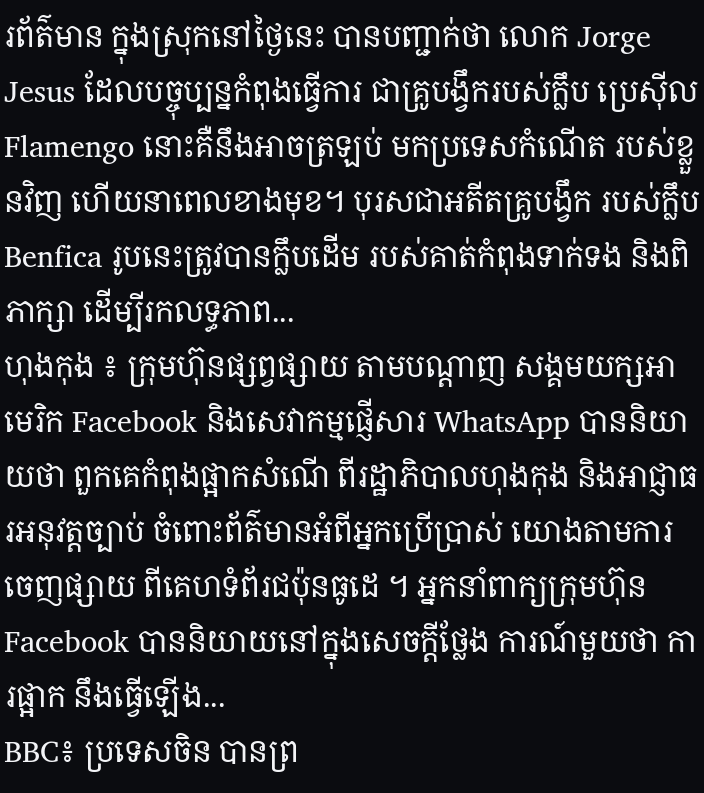រព័ត៌មាន ក្នុងស្រុកនៅថ្ងៃនេះ បានបញ្ជាក់ថា លោក Jorge Jesus ដែលបច្ចុប្បន្នកំពុងធ្វើការ ជាគ្រូបង្វឹករបស់ក្លឹប ប្រេស៊ីល Flamengo នោះគឺនឹងអាចត្រឡប់ មកប្រទេសកំណើត របស់ខ្លួនវិញ ហើយនាពេលខាងមុខ។ បុរសជាអតីតគ្រូបង្វឹក របស់ក្លឹប Benfica រូបនេះត្រូវបានក្លឹបដើម របស់គាត់កំពុងទាក់ទង និងពិភាក្សា ដើម្បីរកលទ្ធភាព...
ហុងកុង ៖ ក្រុមហ៊ុនផ្សព្វផ្សាយ តាមបណ្តាញ សង្គមយក្សអាមេរិក Facebook និងសេវាកម្មផ្ញើសារ WhatsApp បាននិយាយថា ពួកគេកំពុងផ្អាកសំណើ ពីរដ្ឋាភិបាលហុងកុង និងអាជ្ញាធរអនុវត្តច្បាប់ ចំពោះព័ត៌មានអំពីអ្នកប្រើប្រាស់ យោងតាមការចេញផ្សាយ ពីគេហទំព័រជប៉ុនធូដេ ។ អ្នកនាំពាក្យក្រុមហ៊ុន Facebook បាននិយាយនៅក្នុងសេចក្តីថ្លែង ការណ៍មួយថា ការផ្អាក នឹងធ្វើឡើង...
BBC៖ ប្រទេសចិន បានព្រ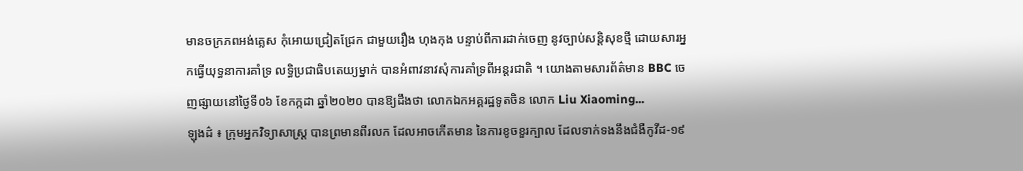មានចក្រភពអង់គ្លេស កុំអោយជ្រៀតជ្រែក ជាមួយរឿង ហុងកុង បន្ទាប់ពីការដាក់ចេញ នូវច្បាប់សន្តិសុខថ្មី ដោយសារអ្នកធ្វើយុទ្ធនាការគាំទ្រ លទ្ធិប្រជាធិបតេយ្យម្នាក់ បានអំពាវនាវសុំការគាំទ្រពីអន្តរជាតិ ។ យោងតាមសារព័ត៌មាន BBC ចេញផ្សាយនៅថ្ងៃទី០៦ ខែកក្កដា ឆ្នាំ២០២០ បានឱ្យដឹងថា លោកឯកអគ្គរដ្ឋទូតចិន លោក Liu Xiaoming...
ឡុងដ៌ ៖ ក្រុមអ្នកវិទ្យាសាស្ត្រ បានព្រមានពីរលក ដែលអាចកើតមាន នៃការខូចខួរក្បាល ដែលទាក់ទងនឹងជំងឺកូវីដ-១៩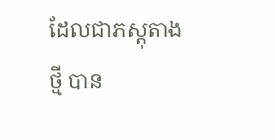ដែលជាភស្តុតាងថ្មី បាន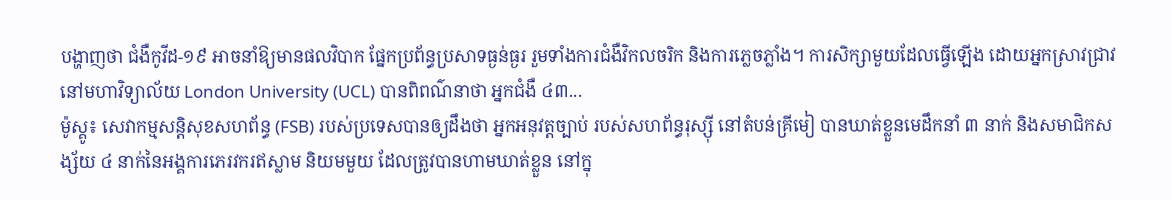បង្ហាញថា ជំងឺកូវីដ-១៩ អាចនាំឱ្យមានផលវិបាក ផ្នែកប្រព័ន្ធប្រសាទធ្ងន់ធ្ងរ រួមទាំងការជំងឺវិកលចរិក និងការភ្លេចភ្លាំង។ ការសិក្សាមួយដែលធ្វើឡើង ដោយអ្នកស្រាវជ្រាវនៅមហាវិទ្យាល័យ London University (UCL) បានពិពណ៌នាថា អ្នកជំងឺ ៤៣...
ម៉ូស្គូ៖ សេវាកម្មសន្តិសុខសហព័ន្ធ (FSB) របស់ប្រទេសបានឲ្យដឹងថា អ្នកអនុវត្តច្បាប់ របស់សហព័ន្ធរុស្ស៊ី នៅតំបន់គ្រីមៀ បានឃាត់ខ្លួនមេដឹកនាំ ៣ នាក់ និងសមាជិកសង្ស័យ ៤ នាក់នៃអង្គការភេរវករឥស្លាម និយមមួយ ដែលត្រូវបានហាមឃាត់ខ្លួន នៅក្នុ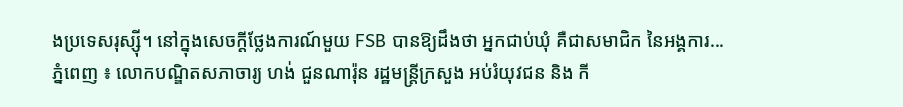ងប្រទេសរុស្ស៊ី។ នៅក្នុងសេចក្តីថ្លែងការណ៍មួយ FSB បានឱ្យដឹងថា អ្នកជាប់ឃុំ គឺជាសមាជិក នៃអង្គការ...
ភ្នំពេញ ៖ លោកបណ្ឌិតសភាចារ្យ ហង់ ជួនណារ៉ុន រដ្ឋមន្ត្រីក្រសួង អប់រំយុវជន និង កី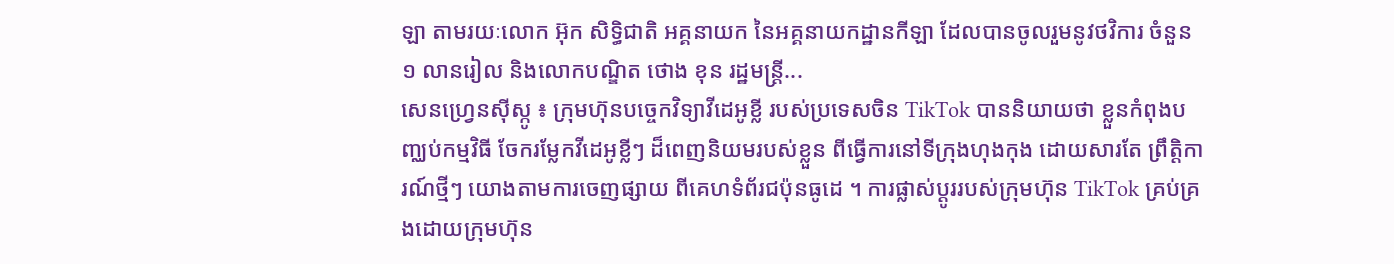ឡា តាមរយៈលោក អ៊ុក សិទ្ធិជាតិ អគ្គនាយក នៃអគ្គនាយកដ្ឋានកីឡា ដែលបានចូលរួមនូវថវិការ ចំនួន ១ លានរៀល និងលោកបណ្ឌិត ថោង ខុន រដ្ឋមន្រ្តី...
សេនហ្វ្រេនស៊ីស្កូ ៖ ក្រុមហ៊ុនបច្ចេកវិទ្យាវីដេអូខ្លី របស់ប្រទេសចិន TikTok បាននិយាយថា ខ្លួនកំពុងបញ្ឈប់កម្មវិធី ចែករម្លែកវីដេអូខ្លីៗ ដ៏ពេញនិយមរបស់ខ្លួន ពីធ្វើការនៅទីក្រុងហុងកុង ដោយសារតែ ព្រឹត្តិការណ៍ថ្មីៗ យោងតាមការចេញផ្សាយ ពីគេហទំព័រជប៉ុនធូដេ ។ ការផ្លាស់ប្តូររបស់ក្រុមហ៊ុន TikTok គ្រប់គ្រងដោយក្រុមហ៊ុន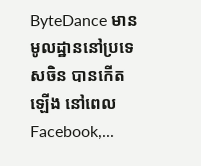ByteDance មានមូលដ្ឋាននៅប្រទេសចិន បានកើតឡើង នៅពេលFacebook,...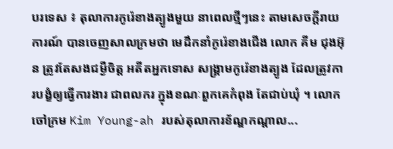បរទេស ៖ តុលាការកូរ៉េខាងត្បូងមួយ នាពេលថ្មីៗនេះ តាមសេចក្តីរាយការណ៍ បានចេញសាលក្រមថា មេដឹកនាំកូរ៉េខាងជើង លោក គីម ជុងអ៊ុន ត្រូវតែសងជម្ងឺចិត្ត អតីតអ្នកទោស សង្រ្គាមកូរ៉េខាងត្បូង ដែលត្រូវការបង្ខំឲ្យធ្វើការងារ ជាពលករ ក្នុងខណៈពួកគេកំពុង តែជាប់ឃុំ ។ លោកចៅក្រម Kim Young-ah របស់តុលាការខ័ណ្ឌកណ្ដាល...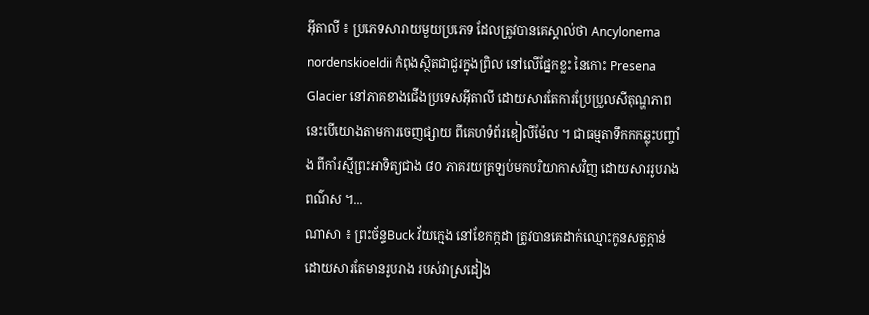អ៊ីតាលី ៖ ប្រភេទសារាយមួយប្រភេទ ដែលត្រូវបានគេស្គាល់ថា Ancylonema nordenskioeldii កំពុងស្ថិតជាជួរក្នុងព្រិល នៅលើផ្នែកខ្លះ នៃកោះ Presena Glacier នៅភាគខាងជើងប្រទេសអ៊ីតាលី ដោយសារតែការប្រែប្រួលសីតុណ្ហភាព នេះបើយោងតាមការចេញផ្សាយ ពីគេហទំព័រឌៀលីម៉ែល ។ ជាធម្មតាទឹកកកឆ្លុះបញ្ចាំង ពីកាំរស្មីព្រះអាទិត្យជាង ៨០ ភាគរយត្រឡប់មកបរិយាកាសវិញ ដោយសាររូបរាងពណ៌ស ។...
ណាសា ៖ ព្រះច័ន្ទBuck វ័យក្មេង នៅខែកក្កដា ត្រូវបានគេដាក់ឈ្មោះកូនសត្វក្តាន់ ដោយសារតែមានរូបរាង របស់វាស្រដៀង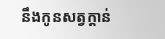នឹងកូនសត្វក្តាន់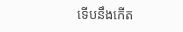ទើបនឹងកើត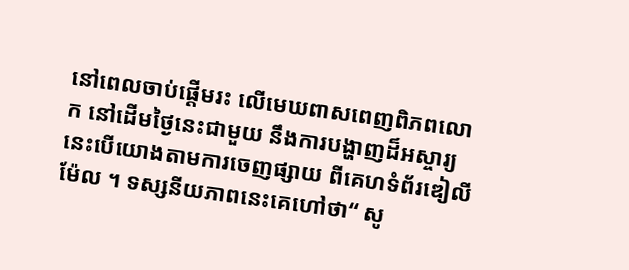នៅពេលចាប់ផ្តើមរះ លើមេឃពាសពេញពិភពលោក នៅដើមថ្ងៃនេះជាមួយ នឹងការបង្ហាញដ៏អស្ចារ្យ នេះបើយោងតាមការចេញផ្សាយ ពីគេហទំព័រឌៀលីម៉ែល ។ ទស្សនីយភាពនេះគេហៅថា“ សូ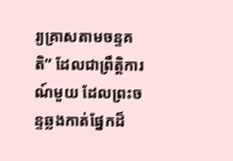រ្យគ្រាសតាមចន្ទគតិ” ដែលជាព្រឹត្តិការណ៍មួយ ដែលព្រះចន្ទឆ្លងកាត់ផ្នែកដ៏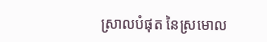ស្រាលបំផុត នៃស្រមោល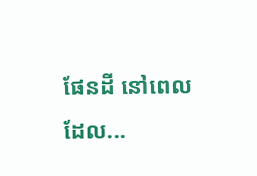ផែនដី នៅពេលដែល...